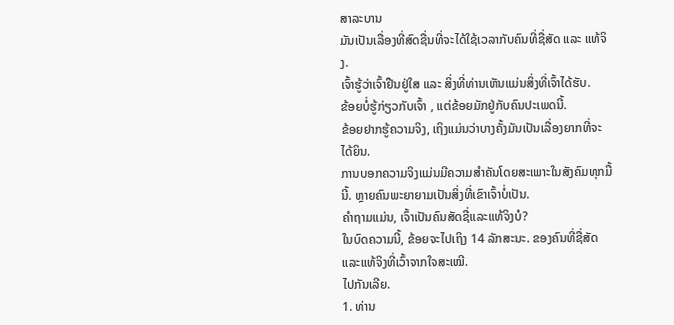ສາລະບານ
ມັນເປັນເລື່ອງທີ່ສົດຊື່ນທີ່ຈະໄດ້ໃຊ້ເວລາກັບຄົນທີ່ຊື່ສັດ ແລະ ແທ້ຈິງ.
ເຈົ້າຮູ້ວ່າເຈົ້າຢືນຢູ່ໃສ ແລະ ສິ່ງທີ່ທ່ານເຫັນແມ່ນສິ່ງທີ່ເຈົ້າໄດ້ຮັບ.
ຂ້ອຍບໍ່ຮູ້ກ່ຽວກັບເຈົ້າ , ແຕ່ຂ້ອຍມັກຢູ່ກັບຄົນປະເພດນີ້.
ຂ້ອຍຢາກຮູ້ຄວາມຈິງ, ເຖິງແມ່ນວ່າບາງຄັ້ງມັນເປັນເລື່ອງຍາກທີ່ຈະໄດ້ຍິນ.
ການບອກຄວາມຈິງແມ່ນມີຄວາມສຳຄັນໂດຍສະເພາະໃນສັງຄົມທຸກມື້ນີ້. ຫຼາຍຄົນພະຍາຍາມເປັນສິ່ງທີ່ເຂົາເຈົ້າບໍ່ເປັນ.
ຄໍາຖາມແມ່ນ, ເຈົ້າເປັນຄົນສັດຊື່ແລະແທ້ຈິງບໍ?
ໃນບົດຄວາມນີ້, ຂ້ອຍຈະໄປເຖິງ 14 ລັກສະນະ. ຂອງຄົນທີ່ຊື່ສັດແລະແທ້ຈິງທີ່ເວົ້າຈາກໃຈສະເໝີ.
ໄປກັນເລີຍ.
1. ທ່ານ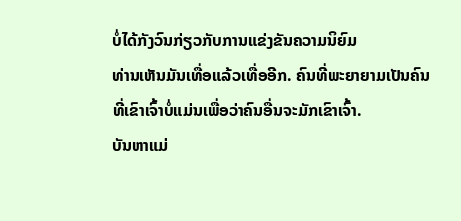ບໍ່ໄດ້ກັງວົນກ່ຽວກັບການແຂ່ງຂັນຄວາມນິຍົມ
ທ່ານເຫັນມັນເທື່ອແລ້ວເທື່ອອີກ. ຄົນທີ່ພະຍາຍາມເປັນຄົນທີ່ເຂົາເຈົ້າບໍ່ແມ່ນເພື່ອວ່າຄົນອື່ນຈະມັກເຂົາເຈົ້າ.
ບັນຫາແມ່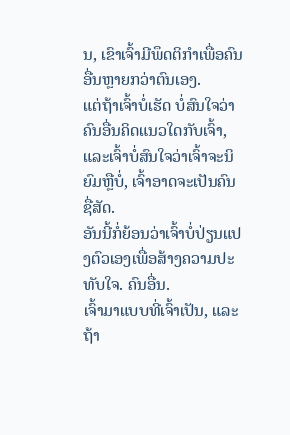ນ, ເຂົາເຈົ້າມີພຶດຕິກຳເພື່ອຄົນອື່ນຫຼາຍກວ່າຕົນເອງ.
ແຕ່ຖ້າເຈົ້າບໍ່ເຮັດ ບໍ່ສົນໃຈວ່າຄົນອື່ນຄິດແນວໃດກັບເຈົ້າ, ແລະເຈົ້າບໍ່ສົນໃຈວ່າເຈົ້າຈະນິຍົມຫຼືບໍ່, ເຈົ້າອາດຈະເປັນຄົນຊື່ສັດ.
ອັນນີ້ກໍ່ຍ້ອນວ່າເຈົ້າບໍ່ປ່ຽນແປງຕົວເອງເພື່ອສ້າງຄວາມປະທັບໃຈ. ຄົນອື່ນ.
ເຈົ້າມາແບບທີ່ເຈົ້າເປັນ, ແລະຖ້າ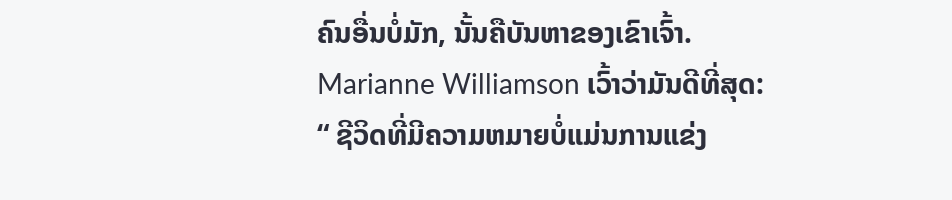ຄົນອື່ນບໍ່ມັກ, ນັ້ນຄືບັນຫາຂອງເຂົາເຈົ້າ.
Marianne Williamson ເວົ້າວ່າມັນດີທີ່ສຸດ:
“ ຊີວິດທີ່ມີຄວາມຫມາຍບໍ່ແມ່ນການແຂ່ງ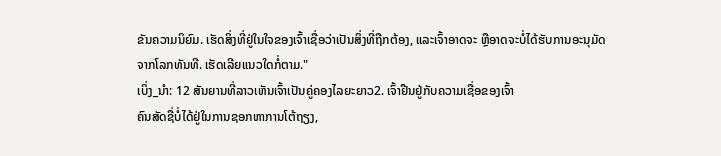ຂັນຄວາມນິຍົມ. ເຮັດສິ່ງທີ່ຢູ່ໃນໃຈຂອງເຈົ້າເຊື່ອວ່າເປັນສິ່ງທີ່ຖືກຕ້ອງ, ແລະເຈົ້າອາດຈະ ຫຼືອາດຈະບໍ່ໄດ້ຮັບການອະນຸມັດຈາກໂລກທັນທີ. ເຮັດເລີຍແນວໃດກໍ່ຕາມ."
ເບິ່ງ_ນຳ: 12 ສັນຍານທີ່ລາວເຫັນເຈົ້າເປັນຄູ່ຄອງໄລຍະຍາວ2. ເຈົ້າຢືນຢູ່ກັບຄວາມເຊື່ອຂອງເຈົ້າ
ຄົນສັດຊື່ບໍ່ໄດ້ຢູ່ໃນການຊອກຫາການໂຕ້ຖຽງ,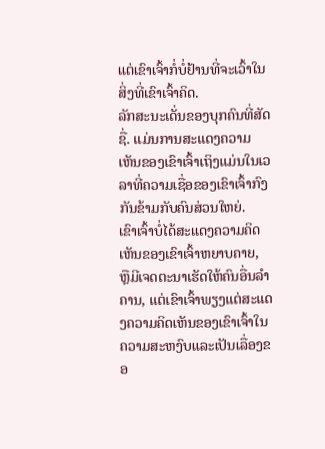ແຕ່ເຂົາເຈົ້າກໍ່ບໍ່ຢ້ານທີ່ຈະເວົ້າໃນສິ່ງທີ່ເຂົາເຈົ້າຄິດ.
ລັກສະນະເດັ່ນຂອງບຸກຄົນທີ່ສັດຊື່. ແມ່ນການສະແດງຄວາມເຫັນຂອງເຂົາເຈົ້າເຖິງແມ່ນໃນເວລາທີ່ຄວາມເຊື່ອຂອງເຂົາເຈົ້າກົງກັນຂ້າມກັບຄົນສ່ວນໃຫຍ່.
ເຂົາເຈົ້າບໍ່ໄດ້ສະແດງຄວາມຄິດເຫັນຂອງເຂົາເຈົ້າຫຍາບຄາຍ, ຫຼືມີເຈດຕະນາເຮັດໃຫ້ຄົນອື່ນລໍາຄານ, ແຕ່ເຂົາເຈົ້າພຽງແຕ່ສະແດງຄວາມຄິດເຫັນຂອງເຂົາເຈົ້າໃນຄວາມສະຫງົບແລະເປັນເລື່ອງຂອ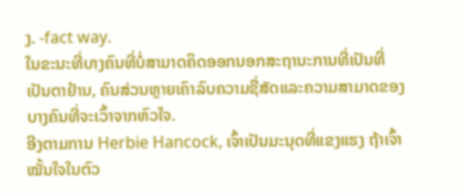ງ. -fact way.
ໃນຂະນະທີ່ບາງຄົນທີ່ບໍ່ສາມາດຄິດອອກນອກສະຖານະການທີ່ເປັນທີ່ເປັນຕາຢ້ານ, ຄົນສ່ວນຫຼາຍເຄົາລົບຄວາມຊື່ສັດແລະຄວາມສາມາດຂອງບາງຄົນທີ່ຈະເວົ້າຈາກຫົວໃຈ.
ອີງຕາມການ Herbie Hancock, ເຈົ້າເປັນມະນຸດທີ່ແຂງແຮງ ຖ້າເຈົ້າໝັ້ນໃຈໃນຕົວ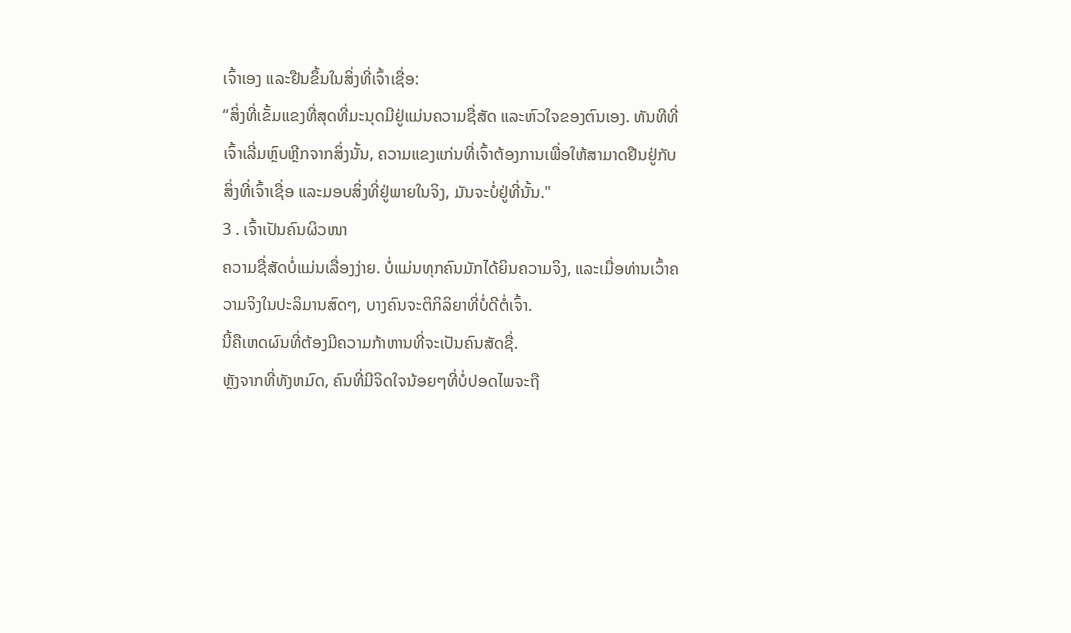ເຈົ້າເອງ ແລະຢືນຂຶ້ນໃນສິ່ງທີ່ເຈົ້າເຊື່ອ:
“ສິ່ງທີ່ເຂັ້ມແຂງທີ່ສຸດທີ່ມະນຸດມີຢູ່ແມ່ນຄວາມຊື່ສັດ ແລະຫົວໃຈຂອງຕົນເອງ. ທັນທີທີ່ເຈົ້າເລີ່ມຫຼົບຫຼີກຈາກສິ່ງນັ້ນ, ຄວາມແຂງແກ່ນທີ່ເຈົ້າຕ້ອງການເພື່ອໃຫ້ສາມາດຢືນຢູ່ກັບສິ່ງທີ່ເຈົ້າເຊື່ອ ແລະມອບສິ່ງທີ່ຢູ່ພາຍໃນຈິງ, ມັນຈະບໍ່ຢູ່ທີ່ນັ້ນ."
3 . ເຈົ້າເປັນຄົນຜິວໜາ
ຄວາມຊື່ສັດບໍ່ແມ່ນເລື່ອງງ່າຍ. ບໍ່ແມ່ນທຸກຄົນມັກໄດ້ຍິນຄວາມຈິງ, ແລະເມື່ອທ່ານເວົ້າຄວາມຈິງໃນປະລິມານສົດໆ, ບາງຄົນຈະຕິກິລິຍາທີ່ບໍ່ດີຕໍ່ເຈົ້າ.
ນີ້ຄືເຫດຜົນທີ່ຕ້ອງມີຄວາມກ້າຫານທີ່ຈະເປັນຄົນສັດຊື່.
ຫຼັງຈາກທີ່ທັງຫມົດ, ຄົນທີ່ມີຈິດໃຈນ້ອຍໆທີ່ບໍ່ປອດໄພຈະຖື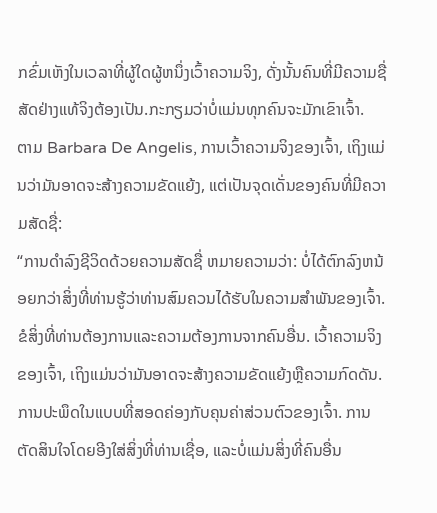ກຂົ່ມເຫັງໃນເວລາທີ່ຜູ້ໃດຜູ້ຫນຶ່ງເວົ້າຄວາມຈິງ, ດັ່ງນັ້ນຄົນທີ່ມີຄວາມຊື່ສັດຢ່າງແທ້ຈິງຕ້ອງເປັນ.ກະກຽມວ່າບໍ່ແມ່ນທຸກຄົນຈະມັກເຂົາເຈົ້າ.
ຕາມ Barbara De Angelis, ການເວົ້າຄວາມຈິງຂອງເຈົ້າ, ເຖິງແມ່ນວ່າມັນອາດຈະສ້າງຄວາມຂັດແຍ້ງ, ແຕ່ເປັນຈຸດເດັ່ນຂອງຄົນທີ່ມີຄວາມສັດຊື່:
“ການດຳລົງຊີວິດດ້ວຍຄວາມສັດຊື່ ຫມາຍຄວາມວ່າ: ບໍ່ໄດ້ຕົກລົງຫນ້ອຍກວ່າສິ່ງທີ່ທ່ານຮູ້ວ່າທ່ານສົມຄວນໄດ້ຮັບໃນຄວາມສໍາພັນຂອງເຈົ້າ. ຂໍສິ່ງທີ່ທ່ານຕ້ອງການແລະຄວາມຕ້ອງການຈາກຄົນອື່ນ. ເວົ້າຄວາມຈິງຂອງເຈົ້າ, ເຖິງແມ່ນວ່າມັນອາດຈະສ້າງຄວາມຂັດແຍ້ງຫຼືຄວາມກົດດັນ. ການປະພຶດໃນແບບທີ່ສອດຄ່ອງກັບຄຸນຄ່າສ່ວນຕົວຂອງເຈົ້າ. ການຕັດສິນໃຈໂດຍອີງໃສ່ສິ່ງທີ່ທ່ານເຊື່ອ, ແລະບໍ່ແມ່ນສິ່ງທີ່ຄົນອື່ນ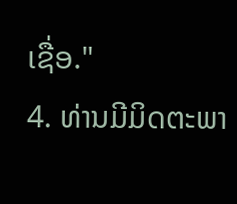ເຊື່ອ."
4. ທ່ານມີມິດຕະພາ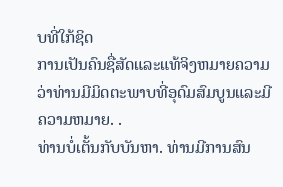ບທີ່ໃກ້ຊິດ
ການເປັນຄົນຊື່ສັດແລະແທ້ຈິງຫມາຍຄວາມວ່າທ່ານມີມິດຕະພາບທີ່ອຸດົມສົມບູນແລະມີຄວາມຫມາຍ. .
ທ່ານບໍ່ເຕັ້ນກັບບັນຫາ. ທ່ານມີການສົນ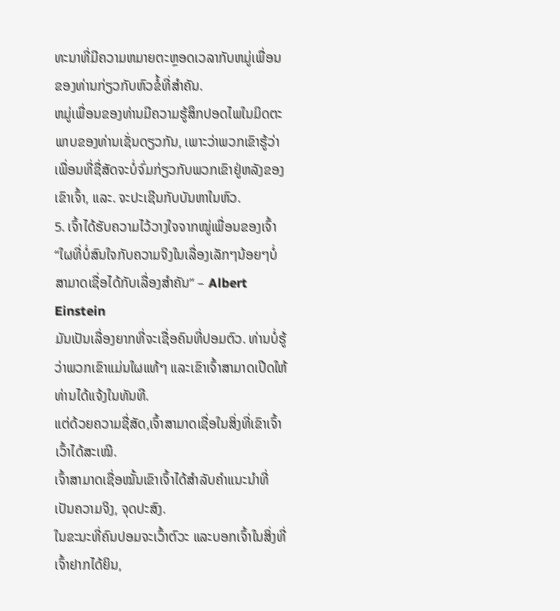ທະນາທີ່ມີຄວາມຫມາຍຕະຫຼອດເວລາກັບຫມູ່ເພື່ອນຂອງທ່ານກ່ຽວກັບຫົວຂໍ້ທີ່ສໍາຄັນ.
ຫມູ່ເພື່ອນຂອງທ່ານມີຄວາມຮູ້ສຶກປອດໄພໃນມິດຕະພາບຂອງທ່ານເຊັ່ນດຽວກັນ, ເພາະວ່າພວກເຂົາຮູ້ວ່າເພື່ອນທີ່ຊື່ສັດຈະບໍ່ຈົ່ມກ່ຽວກັບພວກເຂົາຢູ່ຫລັງຂອງເຂົາເຈົ້າ, ແລະ. ຈະປະເຊີນກັບບັນຫາໃນຫົວ.
5. ເຈົ້າໄດ້ຮັບຄວາມໄວ້ວາງໃຈຈາກໝູ່ເພື່ອນຂອງເຈົ້າ
“ໃຜທີ່ບໍ່ສົນໃຈກັບຄວາມຈິງໃນເລື່ອງເລັກໆນ້ອຍໆບໍ່ສາມາດເຊື່ອໄດ້ກັບເລື່ອງສຳຄັນ” – Albert Einstein
ມັນເປັນເລື່ອງຍາກທີ່ຈະເຊື່ອຄົນທີ່ປອມຕົວ. ທ່ານບໍ່ຮູ້ວ່າພວກເຂົາແມ່ນໃຜແທ້ໆ ແລະເຂົາເຈົ້າສາມາດເປີດໃຫ້ທ່ານໄດ້ແຈ້ງໃນທັນທີ.
ແຕ່ດ້ວຍຄວາມຊື່ສັດ,ເຈົ້າສາມາດເຊື່ອໃນສິ່ງທີ່ເຂົາເຈົ້າເວົ້າໄດ້ສະເໝີ.
ເຈົ້າສາມາດເຊື່ອໝັ້ນເຂົາເຈົ້າໄດ້ສຳລັບຄຳແນະນຳທີ່ເປັນຄວາມຈິງ, ຈຸດປະສົງ.
ໃນຂະນະທີ່ຄົນປອມຈະເວົ້າຕົວະ ແລະບອກເຈົ້າໃນສິ່ງທີ່ເຈົ້າຢາກໄດ້ຍິນ,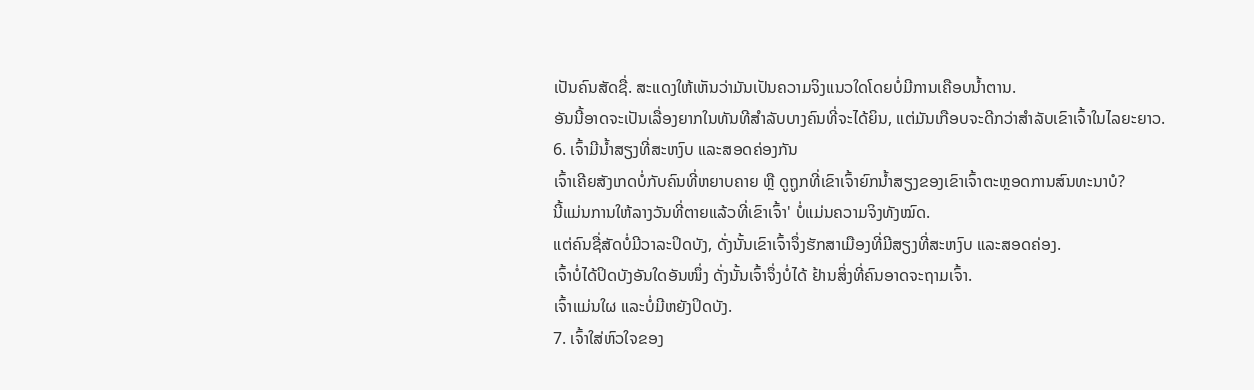ເປັນຄົນສັດຊື່. ສະແດງໃຫ້ເຫັນວ່າມັນເປັນຄວາມຈິງແນວໃດໂດຍບໍ່ມີການເຄືອບນໍ້າຕານ.
ອັນນີ້ອາດຈະເປັນເລື່ອງຍາກໃນທັນທີສໍາລັບບາງຄົນທີ່ຈະໄດ້ຍິນ, ແຕ່ມັນເກືອບຈະດີກວ່າສໍາລັບເຂົາເຈົ້າໃນໄລຍະຍາວ.
6. ເຈົ້າມີນໍ້າສຽງທີ່ສະຫງົບ ແລະສອດຄ່ອງກັນ
ເຈົ້າເຄີຍສັງເກດບໍ່ກັບຄົນທີ່ຫຍາບຄາຍ ຫຼື ດູຖູກທີ່ເຂົາເຈົ້າຍົກນໍ້າສຽງຂອງເຂົາເຈົ້າຕະຫຼອດການສົນທະນາບໍ?
ນີ້ແມ່ນການໃຫ້ລາງວັນທີ່ຕາຍແລ້ວທີ່ເຂົາເຈົ້າ' ບໍ່ແມ່ນຄວາມຈິງທັງໝົດ.
ແຕ່ຄົນຊື່ສັດບໍ່ມີວາລະປິດບັງ, ດັ່ງນັ້ນເຂົາເຈົ້າຈຶ່ງຮັກສາເມືອງທີ່ມີສຽງທີ່ສະຫງົບ ແລະສອດຄ່ອງ.
ເຈົ້າບໍ່ໄດ້ປິດບັງອັນໃດອັນໜຶ່ງ ດັ່ງນັ້ນເຈົ້າຈຶ່ງບໍ່ໄດ້ ຢ້ານສິ່ງທີ່ຄົນອາດຈະຖາມເຈົ້າ.
ເຈົ້າແມ່ນໃຜ ແລະບໍ່ມີຫຍັງປິດບັງ.
7. ເຈົ້າໃສ່ຫົວໃຈຂອງ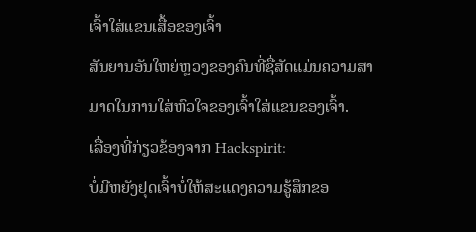ເຈົ້າໃສ່ແຂນເສື້ອຂອງເຈົ້າ
ສັນຍານອັນໃຫຍ່ຫຼວງຂອງຄົນທີ່ຊື່ສັດແມ່ນຄວາມສາມາດໃນການໃສ່ຫົວໃຈຂອງເຈົ້າໃສ່ແຂນຂອງເຈົ້າ.
ເລື່ອງທີ່ກ່ຽວຂ້ອງຈາກ Hackspirit:
ບໍ່ມີຫຍັງຢຸດເຈົ້າບໍ່ໃຫ້ສະແດງຄວາມຮູ້ສຶກຂອ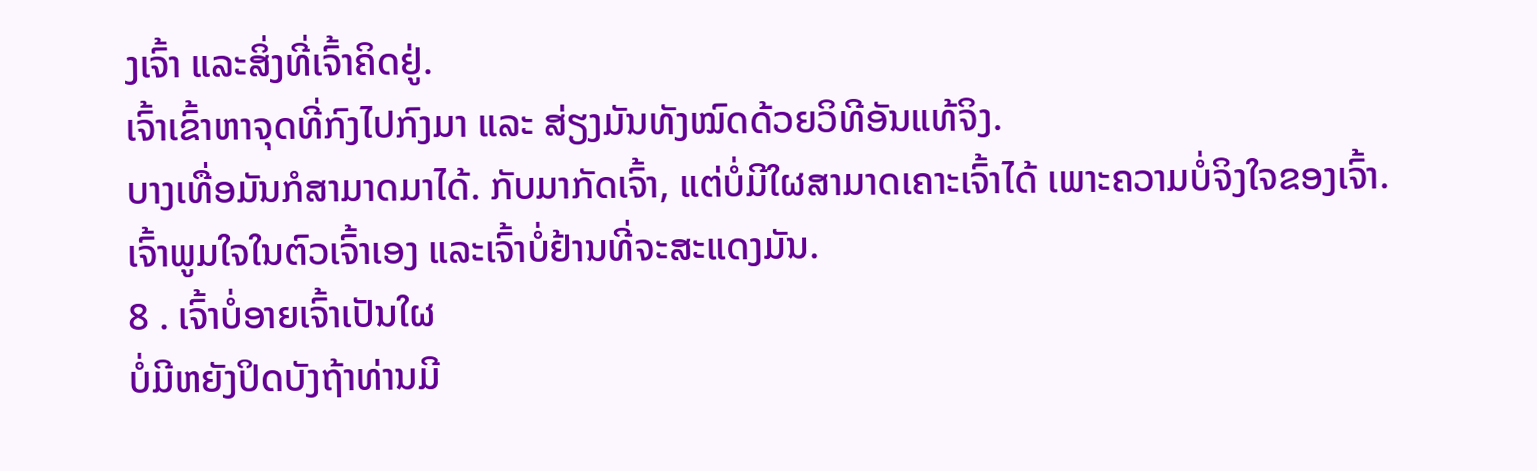ງເຈົ້າ ແລະສິ່ງທີ່ເຈົ້າຄິດຢູ່.
ເຈົ້າເຂົ້າຫາຈຸດທີ່ກົງໄປກົງມາ ແລະ ສ່ຽງມັນທັງໝົດດ້ວຍວິທີອັນແທ້ຈິງ.
ບາງເທື່ອມັນກໍສາມາດມາໄດ້. ກັບມາກັດເຈົ້າ, ແຕ່ບໍ່ມີໃຜສາມາດເຄາະເຈົ້າໄດ້ ເພາະຄວາມບໍ່ຈິງໃຈຂອງເຈົ້າ.
ເຈົ້າພູມໃຈໃນຕົວເຈົ້າເອງ ແລະເຈົ້າບໍ່ຢ້ານທີ່ຈະສະແດງມັນ.
8 . ເຈົ້າບໍ່ອາຍເຈົ້າເປັນໃຜ
ບໍ່ມີຫຍັງປິດບັງຖ້າທ່ານມີ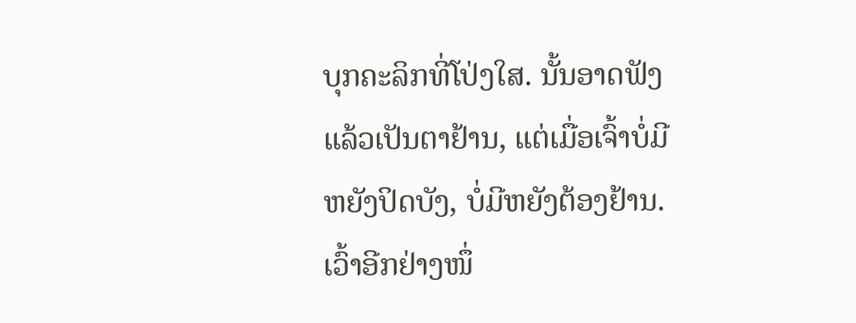ບຸກຄະລິກທີ່ໂປ່ງໃສ. ນັ້ນອາດຟັງແລ້ວເປັນຕາຢ້ານ, ແຕ່ເມື່ອເຈົ້າບໍ່ມີຫຍັງປິດບັງ, ບໍ່ມີຫຍັງຕ້ອງຢ້ານ.
ເວົ້າອີກຢ່າງໜຶ່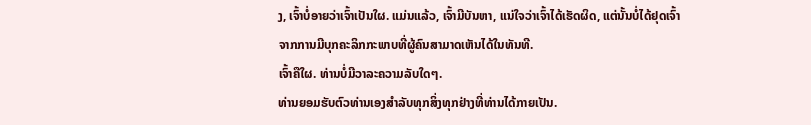ງ, ເຈົ້າບໍ່ອາຍວ່າເຈົ້າເປັນໃຜ. ແມ່ນແລ້ວ, ເຈົ້າມີບັນຫາ, ແນ່ໃຈວ່າເຈົ້າໄດ້ເຮັດຜິດ, ແຕ່ນັ້ນບໍ່ໄດ້ຢຸດເຈົ້າຈາກການມີບຸກຄະລິກກະພາບທີ່ຜູ້ຄົນສາມາດເຫັນໄດ້ໃນທັນທີ.
ເຈົ້າຄືໃຜ. ທ່ານບໍ່ມີວາລະຄວາມລັບໃດໆ.
ທ່ານຍອມຮັບຕົວທ່ານເອງສໍາລັບທຸກສິ່ງທຸກຢ່າງທີ່ທ່ານໄດ້ກາຍເປັນ.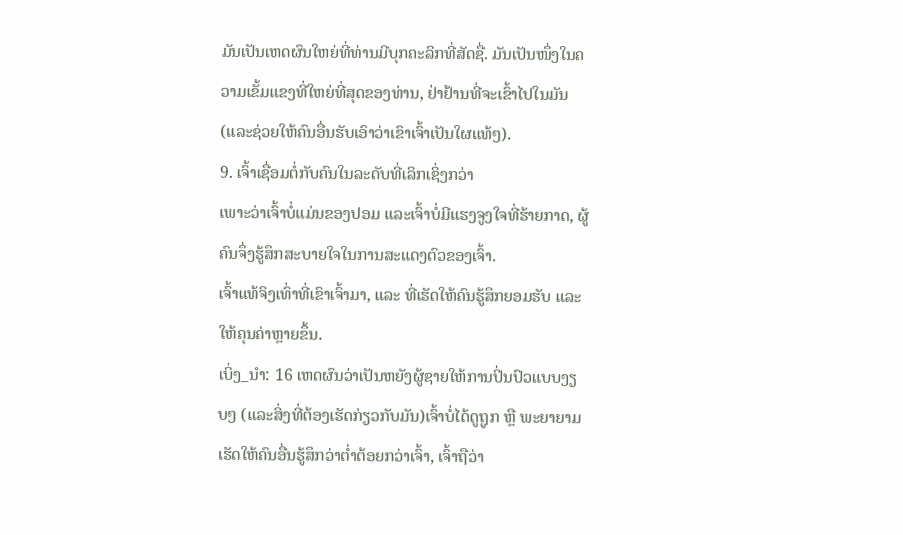ມັນເປັນເຫດຜົນໃຫຍ່ທີ່ທ່ານມີບຸກຄະລິກທີ່ສັດຊື່. ມັນເປັນໜຶ່ງໃນຄວາມເຂັ້ມແຂງທີ່ໃຫຍ່ທີ່ສຸດຂອງທ່ານ, ຢ່າຢ້ານທີ່ຈະເຂົ້າໄປໃນມັນ (ແລະຊ່ວຍໃຫ້ຄົນອື່ນຮັບເອົາວ່າເຂົາເຈົ້າເປັນໃຜແທ້ໆ).
9. ເຈົ້າເຊື່ອມຕໍ່ກັບຄົນໃນລະດັບທີ່ເລິກເຊິ່ງກວ່າ
ເພາະວ່າເຈົ້າບໍ່ແມ່ນຂອງປອມ ແລະເຈົ້າບໍ່ມີແຮງຈູງໃຈທີ່ຮ້າຍກາດ, ຜູ້ຄົນຈຶ່ງຮູ້ສຶກສະບາຍໃຈໃນການສະແດງຕົວຂອງເຈົ້າ.
ເຈົ້າແທ້ຈິງເທົ່າທີ່ເຂົາເຈົ້າມາ, ແລະ ທີ່ເຮັດໃຫ້ຄົນຮູ້ສຶກຍອມຮັບ ແລະ ໃຫ້ຄຸນຄ່າຫຼາຍຂຶ້ນ.
ເບິ່ງ_ນຳ: 16 ເຫດຜົນວ່າເປັນຫຍັງຜູ້ຊາຍໃຫ້ການປິ່ນປົວແບບງຽບໆ (ແລະສິ່ງທີ່ຕ້ອງເຮັດກ່ຽວກັບມັນ)ເຈົ້າບໍ່ໄດ້ດູຖູກ ຫຼື ພະຍາຍາມເຮັດໃຫ້ຄົນອື່ນຮູ້ສຶກວ່າຕໍ່າຕ້ອຍກວ່າເຈົ້າ, ເຈົ້າຖືວ່າ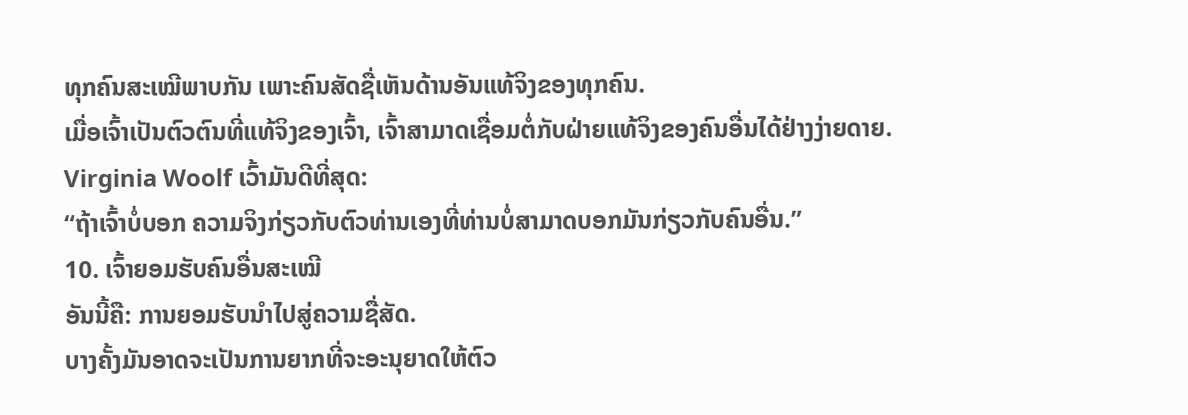ທຸກຄົນສະເໝີພາບກັນ ເພາະຄົນສັດຊື່ເຫັນດ້ານອັນແທ້ຈິງຂອງທຸກຄົນ.
ເມື່ອເຈົ້າເປັນຕົວຕົນທີ່ແທ້ຈິງຂອງເຈົ້າ, ເຈົ້າສາມາດເຊື່ອມຕໍ່ກັບຝ່າຍແທ້ຈິງຂອງຄົນອື່ນໄດ້ຢ່າງງ່າຍດາຍ.
Virginia Woolf ເວົ້າມັນດີທີ່ສຸດ:
“ຖ້າເຈົ້າບໍ່ບອກ ຄວາມຈິງກ່ຽວກັບຕົວທ່ານເອງທີ່ທ່ານບໍ່ສາມາດບອກມັນກ່ຽວກັບຄົນອື່ນ.”
10. ເຈົ້າຍອມຮັບຄົນອື່ນສະເໝີ
ອັນນີ້ຄື: ການຍອມຮັບນຳໄປສູ່ຄວາມຊື່ສັດ.
ບາງຄັ້ງມັນອາດຈະເປັນການຍາກທີ່ຈະອະນຸຍາດໃຫ້ຕົວ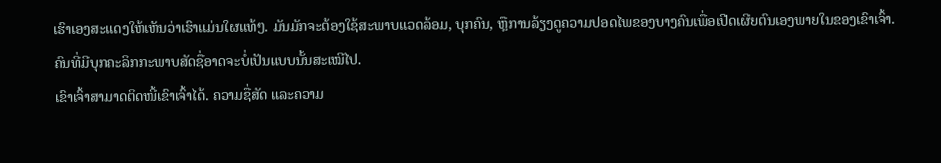ເຮົາເອງສະແດງໃຫ້ເຫັນວ່າເຮົາແມ່ນໃຜແທ້ໆ. ມັນມັກຈະຕ້ອງໃຊ້ສະພາບແວດລ້ອມ, ບຸກຄົນ, ຫຼືການລ້ຽງດູຄວາມປອດໄພຂອງບາງຄົນເພື່ອເປີດເຜີຍຕົນເອງພາຍໃນຂອງເຂົາເຈົ້າ.
ຄົນທີ່ມີບຸກຄະລິກກະພາບສັດຊື່ອາດຈະບໍ່ເປັນແບບນັ້ນສະເໝີໄປ.
ເຂົາເຈົ້າສາມາດຕິດໜີ້ເຂົາເຈົ້າໄດ້. ຄວາມຊື່ສັດ ແລະຄວາມ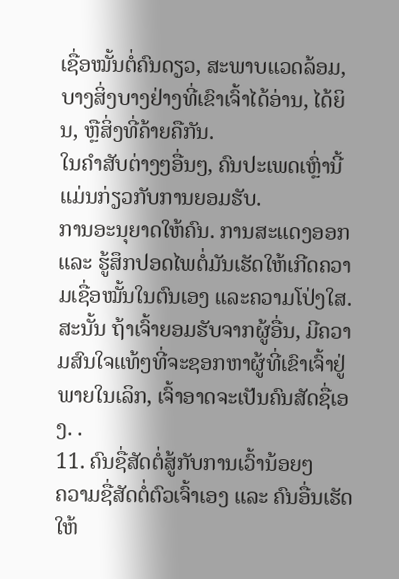ເຊື່ອໝັ້ນຕໍ່ຄົນດຽວ, ສະພາບແວດລ້ອມ, ບາງສິ່ງບາງຢ່າງທີ່ເຂົາເຈົ້າໄດ້ອ່ານ, ໄດ້ຍິນ, ຫຼືສິ່ງທີ່ຄ້າຍຄືກັນ.
ໃນຄໍາສັບຕ່າງໆອື່ນໆ, ຄົນປະເພດເຫຼົ່ານີ້ແມ່ນກ່ຽວກັບການຍອມຮັບ.
ການອະນຸຍາດໃຫ້ຄົນ. ການສະແດງອອກ ແລະ ຮູ້ສຶກປອດໄພຕໍ່ມັນເຮັດໃຫ້ເກີດຄວາມເຊື່ອໝັ້ນໃນຕົນເອງ ແລະຄວາມໂປ່ງໃສ.
ສະນັ້ນ ຖ້າເຈົ້າຍອມຮັບຈາກຜູ້ອື່ນ, ມີຄວາມສົນໃຈແທ້ໆທີ່ຈະຊອກຫາຜູ້ທີ່ເຂົາເຈົ້າຢູ່ພາຍໃນເລິກ, ເຈົ້າອາດຈະເປັນຄົນສັດຊື່ເອງ. .
11. ຄົນຊື່ສັດຕໍ່ສູ້ກັບການເວົ້ານ້ອຍໆ
ຄວາມຊື່ສັດຕໍ່ຕົວເຈົ້າເອງ ແລະ ຄົນອື່ນເຮັດໃຫ້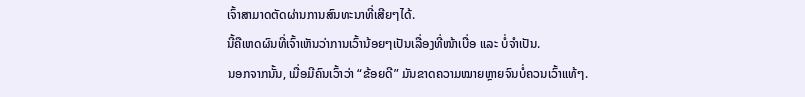ເຈົ້າສາມາດຕັດຜ່ານການສົນທະນາທີ່ເສີຍໆໄດ້.
ນີ້ຄືເຫດຜົນທີ່ເຈົ້າເຫັນວ່າການເວົ້ານ້ອຍໆເປັນເລື່ອງທີ່ໜ້າເບື່ອ ແລະ ບໍ່ຈຳເປັນ.
ນອກຈາກນັ້ນ, ເມື່ອມີຄົນເວົ້າວ່າ “ຂ້ອຍດີ” ມັນຂາດຄວາມໝາຍຫຼາຍຈົນບໍ່ຄວນເວົ້າແທ້ໆ.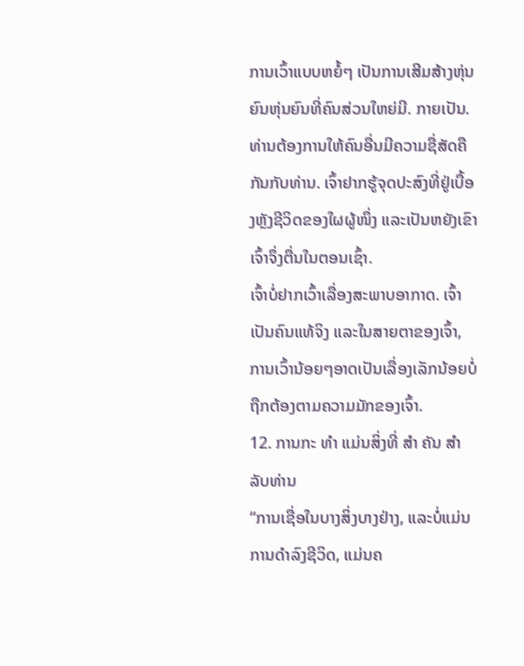ການເວົ້າແບບຫຍໍ້ໆ ເປັນການເສີມສ້າງຫຸ່ນຍົນຫຸ່ນຍົນທີ່ຄົນສ່ວນໃຫຍ່ມີ. ກາຍເປັນ.
ທ່ານຕ້ອງການໃຫ້ຄົນອື່ນມີຄວາມຊື່ສັດຄືກັນກັບທ່ານ. ເຈົ້າຢາກຮູ້ຈຸດປະສົງທີ່ຢູ່ເບື້ອງຫຼັງຊີວິດຂອງໃຜຜູ້ໜຶ່ງ ແລະເປັນຫຍັງເຂົາເຈົ້າຈຶ່ງຕື່ນໃນຕອນເຊົ້າ.
ເຈົ້າບໍ່ຢາກເວົ້າເລື່ອງສະພາບອາກາດ. ເຈົ້າເປັນຄົນແທ້ຈິງ ແລະໃນສາຍຕາຂອງເຈົ້າ, ການເວົ້ານ້ອຍໆອາດເປັນເລື່ອງເລັກນ້ອຍບໍ່ຖືກຕ້ອງຕາມຄວາມມັກຂອງເຈົ້າ.
12. ການກະ ທຳ ແມ່ນສິ່ງທີ່ ສຳ ຄັນ ສຳ ລັບທ່ານ
“ການເຊື່ອໃນບາງສິ່ງບາງຢ່າງ, ແລະບໍ່ແມ່ນການດຳລົງຊີວິດ, ແມ່ນຄ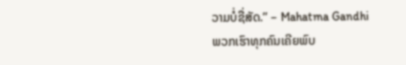ວາມບໍ່ຊື່ສັດ.” – Mahatma Gandhi
ພວກເຮົາທຸກຄົນເຄີຍພົບ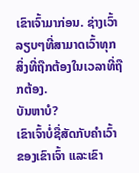ເຂົາເຈົ້າມາກ່ອນ. ຊ່າງເວົ້າລຽບໆທີ່ສາມາດເວົ້າທຸກສິ່ງທີ່ຖືກຕ້ອງໃນເວລາທີ່ຖືກຕ້ອງ.
ບັນຫາບໍ?
ເຂົາເຈົ້າບໍ່ຊື່ສັດກັບຄໍາເວົ້າຂອງເຂົາເຈົ້າ ແລະເຂົາ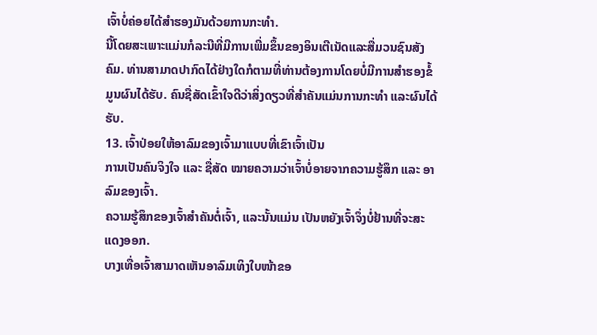ເຈົ້າບໍ່ຄ່ອຍໄດ້ສໍາຮອງມັນດ້ວຍການກະທຳ.
ນີ້ໂດຍສະເພາະແມ່ນກໍລະນີທີ່ມີການເພີ່ມຂຶ້ນຂອງອິນເຕີເນັດແລະສື່ມວນຊົນສັງຄົມ. ທ່ານສາມາດປາກົດໄດ້ຢ່າງໃດກໍຕາມທີ່ທ່ານຕ້ອງການໂດຍບໍ່ມີການສໍາຮອງຂໍ້ມູນຜົນໄດ້ຮັບ. ຄົນຊື່ສັດເຂົ້າໃຈດີວ່າສິ່ງດຽວທີ່ສຳຄັນແມ່ນການກະທຳ ແລະຜົນໄດ້ຮັບ.
13. ເຈົ້າປ່ອຍໃຫ້ອາລົມຂອງເຈົ້າມາແບບທີ່ເຂົາເຈົ້າເປັນ
ການເປັນຄົນຈິງໃຈ ແລະ ຊື່ສັດ ໝາຍຄວາມວ່າເຈົ້າບໍ່ອາຍຈາກຄວາມຮູ້ສຶກ ແລະ ອາລົມຂອງເຈົ້າ.
ຄວາມຮູ້ສຶກຂອງເຈົ້າສຳຄັນຕໍ່ເຈົ້າ, ແລະນັ້ນແມ່ນ ເປັນຫຍັງເຈົ້າຈຶ່ງບໍ່ຢ້ານທີ່ຈະສະແດງອອກ.
ບາງເທື່ອເຈົ້າສາມາດເຫັນອາລົມເທິງໃບໜ້າຂອ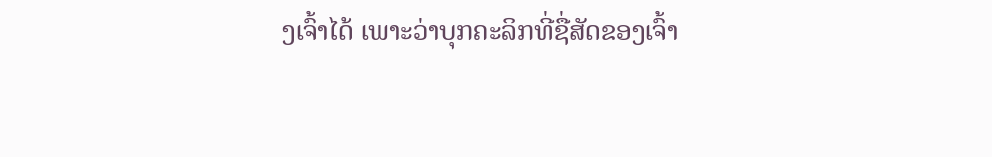ງເຈົ້າໄດ້ ເພາະວ່າບຸກຄະລິກທີ່ຊື່ສັດຂອງເຈົ້າ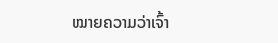ໝາຍຄວາມວ່າເຈົ້າ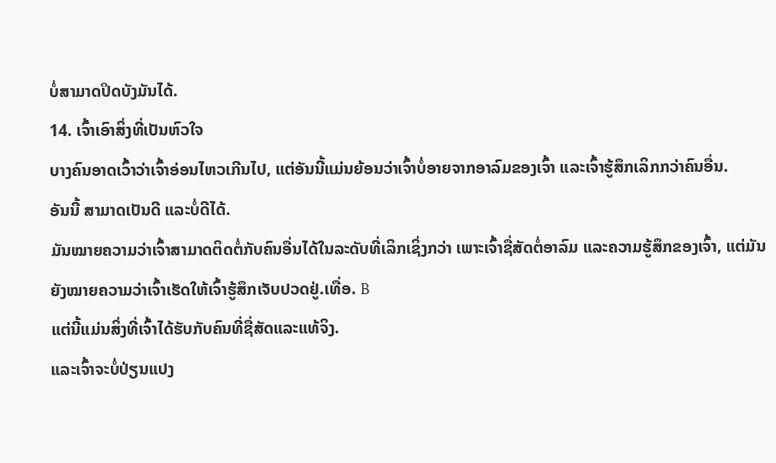ບໍ່ສາມາດປິດບັງມັນໄດ້.
14. ເຈົ້າເອົາສິ່ງທີ່ເປັນຫົວໃຈ
ບາງຄົນອາດເວົ້າວ່າເຈົ້າອ່ອນໄຫວເກີນໄປ, ແຕ່ອັນນີ້ແມ່ນຍ້ອນວ່າເຈົ້າບໍ່ອາຍຈາກອາລົມຂອງເຈົ້າ ແລະເຈົ້າຮູ້ສຶກເລິກກວ່າຄົນອື່ນ.
ອັນນີ້ ສາມາດເປັນດີ ແລະບໍ່ດີໄດ້.
ມັນໝາຍຄວາມວ່າເຈົ້າສາມາດຕິດຕໍ່ກັບຄົນອື່ນໄດ້ໃນລະດັບທີ່ເລິກເຊິ່ງກວ່າ ເພາະເຈົ້າຊື່ສັດຕໍ່ອາລົມ ແລະຄວາມຮູ້ສຶກຂອງເຈົ້າ, ແຕ່ມັນຍັງໝາຍຄວາມວ່າເຈົ້າເຮັດໃຫ້ເຈົ້າຮູ້ສຶກເຈັບປວດຢູ່.ເທື່ອ. B
ແຕ່ນີ້ແມ່ນສິ່ງທີ່ເຈົ້າໄດ້ຮັບກັບຄົນທີ່ຊື່ສັດແລະແທ້ຈິງ.
ແລະເຈົ້າຈະບໍ່ປ່ຽນແປງ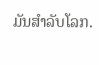ມັນສໍາລັບໂລກ.